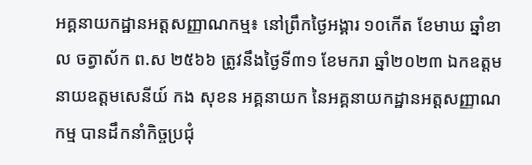អគ្គនាយកដ្ឋានអត្តសញ្ញាណកម្ម៖ នៅព្រឹកថ្ងៃអង្គារ ១០កើត ខែមាឃ ឆ្នាំខាល ចត្វាស័ក ព.ស ២៥៦៦ ត្រូវនឹងថ្ងៃទី៣១ ខែមករា ឆ្នាំ២០២៣ ឯកឧត្តម នាយឧត្តមសេនីយ៍ កង សុខន អគ្គនាយក នៃអគ្គនាយកដ្ឋានអត្តសញ្ញាណកម្ម បានដឹកនាំកិច្ចប្រជុំ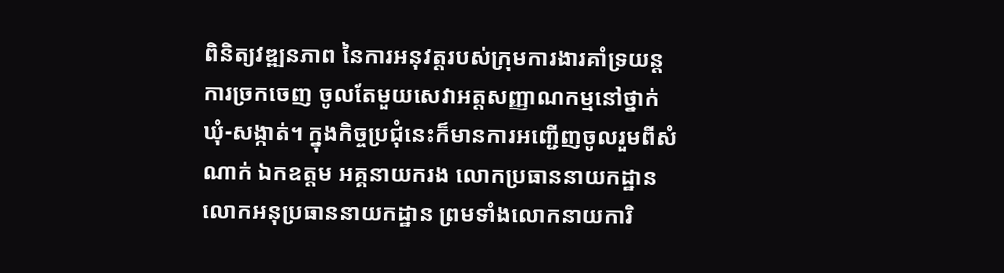ពិនិត្យវឌ្ឍនភាព នៃការអនុវត្តរបស់ក្រុមការងារគាំទ្រយន្តការច្រកចេញ ចូលតែមួយសេវាអត្តសញ្ញាណកម្មនៅថ្នាក់ឃុំ-សង្កាត់។ ក្នុងកិច្ចប្រជុំនេះក៏មានការអញ្ជើញចូលរួមពីសំណាក់ ឯកឧត្តម អគ្គនាយករង លោកប្រធាននាយកដ្ឋាន លោកអនុប្រធាននាយកដ្ឋាន ព្រមទាំងលោកនាយការិ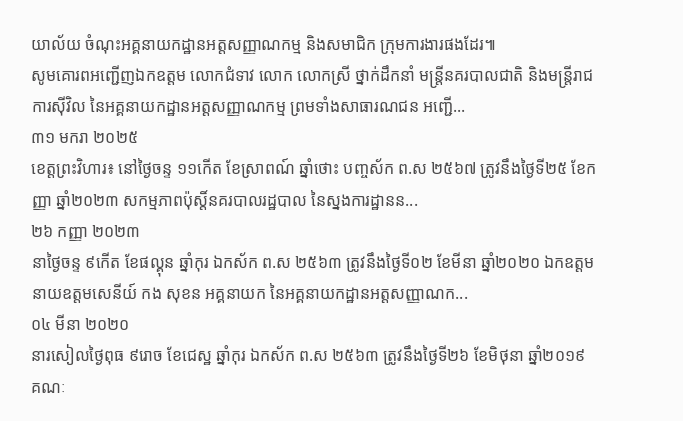យាល័យ ចំណុះអគ្គនាយកដ្ឋានអត្តសញ្ញាណកម្ម និងសមាជិក ក្រុមការងារផងដែរ៕
សូមគោរពអញ្ជើញឯកឧត្តម លោកជំទាវ លោក លោកស្រី ថ្នាក់ដឹកនាំ មន្ត្រីនគរបាលជាតិ និងមន្ត្រីរាជការស៊ីវិល នៃអគ្គនាយកដ្ឋានអត្តសញ្ញាណកម្ម ព្រមទាំងសាធារណជន អញ្ជើ...
៣១ មករា ២០២៥
ខេត្តព្រះវិហារ៖ នៅថ្ងៃចន្ទ ១១កើត ខែស្រាពណ៍ ឆ្នាំថោះ បញ្ចស័ក ព.ស ២៥៦៧ ត្រូវនឹងថ្ងៃទី២៥ ខែកញ្ញា ឆ្នាំ២០២៣ សកម្មភាពប៉ុស្តិ៍នគរបាលរដ្ឋបាល នៃស្នងការដ្ឋានន...
២៦ កញ្ញា ២០២៣
នាថ្ងៃចន្ទ ៩កើត ខែផល្គុន ឆ្នាំកុរ ឯកស័ក ព.ស ២៥៦៣ ត្រូវនឹងថ្ងៃទី០២ ខែមីនា ឆ្នាំ២០២០ ឯកឧត្តម នាយឧត្តមសេនីយ៍ កង សុខន អគ្គនាយក នៃអគ្គនាយកដ្ឋានអត្តសញ្ញាណក...
០៤ មីនា ២០២០
នារសៀលថ្ងៃពុធ ៩រោច ខែជេស្ឋ ឆ្នាំកុរ ឯកស័ក ព.ស ២៥៦៣ ត្រូវនឹងថ្ងៃទី២៦ ខែមិថុនា ឆ្នាំ២០១៩ គណៈ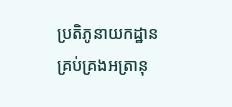ប្រតិភូនាយកដ្ឋាន គ្រប់គ្រងអត្រានុ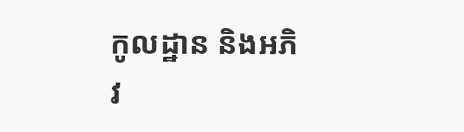កូលដ្ឋាន និងអភិវ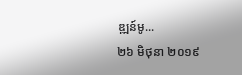ឌ្ឍន៍មូ...
២៦ មិថុនា ២០១៩